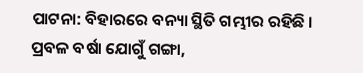ପାଟନା: ବିହାରରେ ବନ୍ୟା ସ୍ଥିତି ଗମ୍ଭୀର ରହିଛି । ପ୍ରବଳ ବର୍ଷା ଯୋଗୁଁ ଗଙ୍ଗା,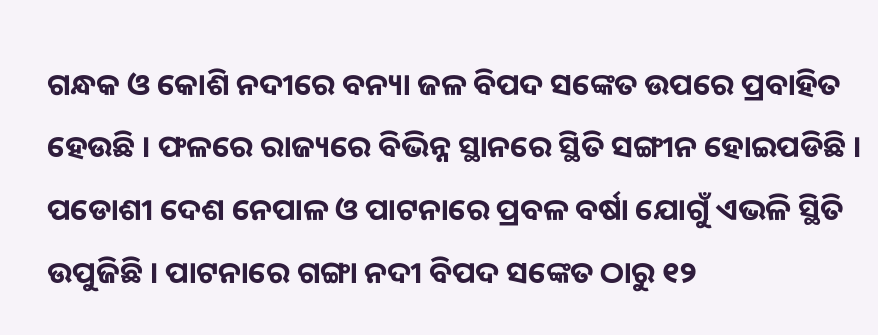ଗନ୍ଧକ ଓ କୋଶି ନଦୀରେ ବନ୍ୟା ଜଳ ବିପଦ ସଙ୍କେତ ଉପରେ ପ୍ରବାହିତ ହେଉଛି । ଫଳରେ ରାଜ୍ୟରେ ବିଭିନ୍ନ ସ୍ଥାନରେ ସ୍ଥିତି ସଙ୍ଗୀନ ହୋଇପଡିଛି । ପଡୋଶୀ ଦେଶ ନେପାଳ ଓ ପାଟନାରେ ପ୍ରବଳ ବର୍ଷା ଯୋଗୁଁ ଏଭଳି ସ୍ଥିତି ଉପୁଜିଛି । ପାଟନାରେ ଗଙ୍ଗା ନଦୀ ବିପଦ ସଙ୍କେତ ଠାରୁ ୧୨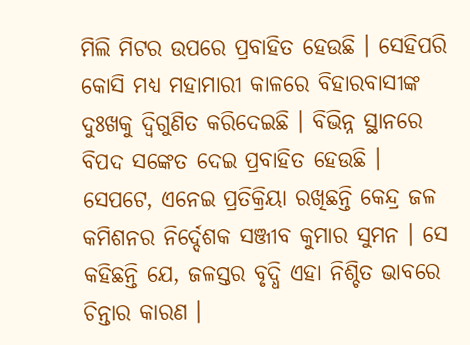ମିଲି ମିଟର ଉପରେ ପ୍ରବାହିତ ହେଉଛି । ସେହିପରି କୋସି ମଧ୍ୟ ମହାମାରୀ କାଳରେ ବିହାରବାସୀଙ୍କ ଦୁଃଖକୁ ଦ୍ବିଗୁଣିତ କରିଦେଇଛି । ବିଭିନ୍ନ ସ୍ଥାନରେ ବିପଦ ସଙ୍କେତ ଦେଇ ପ୍ରବାହିତ ହେଉଛି ।
ସେପଟେ, ଏନେଇ ପ୍ରତିକ୍ରିୟା ରଖିଛନ୍ତି କେନ୍ଦ୍ର ଜଳ କମିଶନର ନିର୍ଦ୍ଦେଶକ ସଞ୍ଜୀବ କୁମାର ସୁମନ । ସେ କହିଛନ୍ତି ଯେ, ଜଳସ୍ତର ବୃଦ୍ଧି ଏହା ନିଶ୍ଚିତ ଭାବରେ ଚିନ୍ତାର କାରଣ ।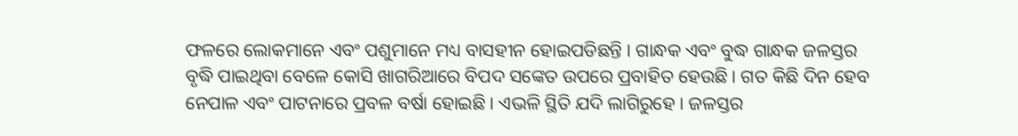ଫଳରେ ଲୋକମାନେ ଏବଂ ପଶୁମାନେ ମଧ୍ୟ ବାସହୀନ ହୋଇପଡିଛନ୍ତି । ଗାନ୍ଧକ ଏବଂ ବୁଦ୍ଧ ଗାନ୍ଧକ ଜଳସ୍ତର ବୃଦ୍ଧି ପାଇଥିବା ବେଳେ କୋସି ଖାଗରିଆରେ ବିପଦ ସଙ୍କେତ ଉପରେ ପ୍ରବାହିତ ହେଉଛି । ଗତ କିଛି ଦିନ ହେବ ନେପାଳ ଏବଂ ପାଟନାରେ ପ୍ରବଳ ବର୍ଷା ହୋଇଛି । ଏଭଳି ସ୍ଥିତି ଯଦି ଲାଗିରୁହେ । ଜଳସ୍ତର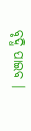ବୃଦ୍ଧି ପାଇବ ।